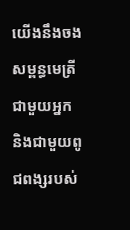យើងនឹងចងសម្ពន្ធមេត្រីជាមួយអ្នក និងជាមួយពូជពង្សរបស់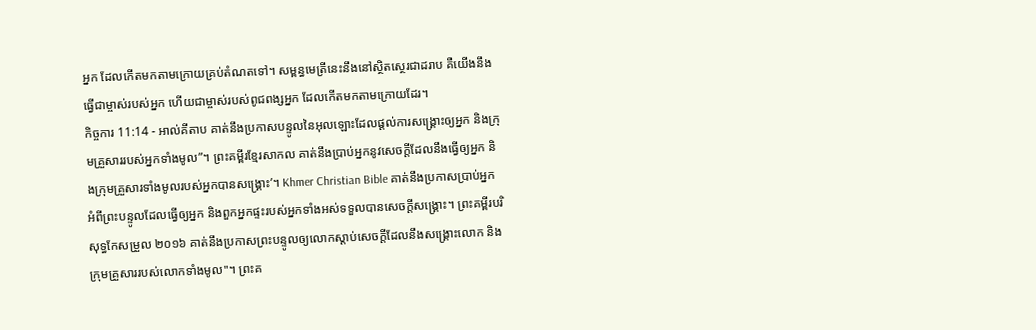អ្នក ដែលកើតមកតាមក្រោយគ្រប់តំណតទៅ។ សម្ពន្ធមេត្រីនេះនឹងនៅស្ថិតស្ថេរជាដរាប គឺយើងនឹងធ្វើជាម្ចាស់របស់អ្នក ហើយជាម្ចាស់របស់ពូជពង្សអ្នក ដែលកើតមកតាមក្រោយដែរ។
កិច្ចការ 11:14 - អាល់គីតាប គាត់នឹងប្រកាសបន្ទូលនៃអុលឡោះដែលផ្ដល់ការសង្គ្រោះឲ្យអ្នក និងក្រុមគ្រួសាររបស់អ្នកទាំងមូល”។ ព្រះគម្ពីរខ្មែរសាកល គាត់នឹងប្រាប់អ្នកនូវសេចក្ដីដែលនឹងធ្វើឲ្យអ្នក និងក្រុមគ្រួសារទាំងមូលរបស់អ្នកបានសង្គ្រោះ’។ Khmer Christian Bible គាត់នឹងប្រកាសប្រាប់អ្នកអំពីព្រះបន្ទូលដែលធ្វើឲ្យអ្នក និងពួកអ្នកផ្ទះរបស់អ្នកទាំងអស់ទទួលបានសេចក្ដីសង្គ្រោះ។ ព្រះគម្ពីរបរិសុទ្ធកែសម្រួល ២០១៦ គាត់នឹងប្រកាសព្រះបន្ទូលឲ្យលោកស្តាប់សេចក្តីដែលនឹងសង្គ្រោះលោក និងក្រុមគ្រួសាររបស់លោកទាំងមូល"។ ព្រះគ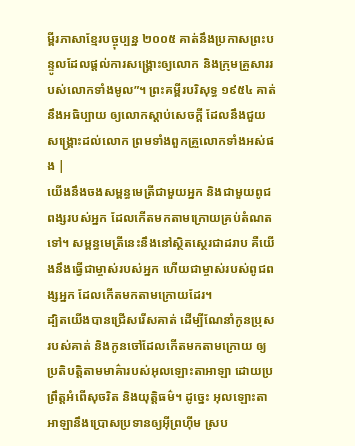ម្ពីរភាសាខ្មែរបច្ចុប្បន្ន ២០០៥ គាត់នឹងប្រកាសព្រះបន្ទូលដែលផ្ដល់ការសង្គ្រោះឲ្យលោក និងក្រុមគ្រួសាររបស់លោកទាំងមូល”។ ព្រះគម្ពីរបរិសុទ្ធ ១៩៥៤ គាត់នឹងអធិប្បាយ ឲ្យលោកស្តាប់សេចក្ដី ដែលនឹងជួយសង្គ្រោះដល់លោក ព្រមទាំងពួកគ្រួលោកទាំងអស់ផង |
យើងនឹងចងសម្ពន្ធមេត្រីជាមួយអ្នក និងជាមួយពូជពង្សរបស់អ្នក ដែលកើតមកតាមក្រោយគ្រប់តំណតទៅ។ សម្ពន្ធមេត្រីនេះនឹងនៅស្ថិតស្ថេរជាដរាប គឺយើងនឹងធ្វើជាម្ចាស់របស់អ្នក ហើយជាម្ចាស់របស់ពូជពង្សអ្នក ដែលកើតមកតាមក្រោយដែរ។
ដ្បិតយើងបានជ្រើសរើសគាត់ ដើម្បីណែនាំកូនប្រុសរបស់គាត់ និងកូនចៅដែលកើតមកតាមក្រោយ ឲ្យប្រតិបត្តិតាមមាគ៌ារបស់អុលឡោះតាអាឡា ដោយប្រព្រឹត្តអំពើសុចរិត និងយុត្តិធម៌។ ដូច្នេះ អុលឡោះតាអាឡានឹងប្រោសប្រទានឲ្យអ៊ីព្រហ៊ីម ស្រប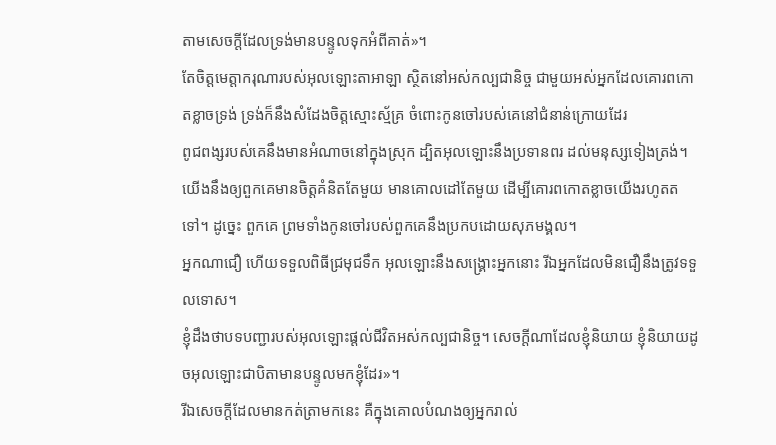តាមសេចក្តីដែលទ្រង់មានបន្ទូលទុកអំពីគាត់»។
តែចិត្តមេត្តាករុណារបស់អុលឡោះតាអាឡា ស្ថិតនៅអស់កល្បជានិច្ច ជាមួយអស់អ្នកដែលគោរពកោតខ្លាចទ្រង់ ទ្រង់ក៏នឹងសំដែងចិត្តស្មោះស្ម័គ្រ ចំពោះកូនចៅរបស់គេនៅជំនាន់ក្រោយដែរ
ពូជពង្សរបស់គេនឹងមានអំណាចនៅក្នុងស្រុក ដ្បិតអុលឡោះនឹងប្រទានពរ ដល់មនុស្សទៀងត្រង់។
យើងនឹងឲ្យពួកគេមានចិត្តគំនិតតែមួយ មានគោលដៅតែមួយ ដើម្បីគោរពកោតខ្លាចយើងរហូតតទៅ។ ដូច្នេះ ពួកគេ ព្រមទាំងកូនចៅរបស់ពួកគេនឹងប្រកបដោយសុភមង្គល។
អ្នកណាជឿ ហើយទទួលពិធីជ្រមុជទឹក អុលឡោះនឹងសង្គ្រោះអ្នកនោះ រីឯអ្នកដែលមិនជឿនឹងត្រូវទទួលទោស។
ខ្ញុំដឹងថាបទបញ្ជារបស់អុលឡោះផ្ដល់ជីវិតអស់កល្បជានិច្ច។ សេចក្ដីណាដែលខ្ញុំនិយាយ ខ្ញុំនិយាយដូចអុលឡោះជាបិតាមានបន្ទូលមកខ្ញុំដែរ»។
រីឯសេចក្ដីដែលមានកត់ត្រាមកនេះ គឺក្នុងគោលបំណងឲ្យអ្នករាល់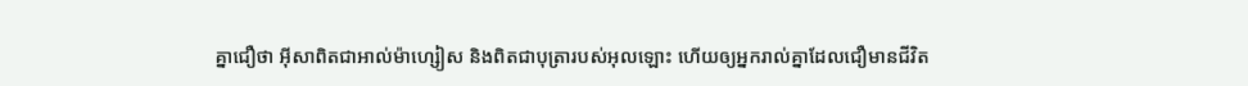គ្នាជឿថា អ៊ីសាពិតជាអាល់ម៉ាហ្សៀស និងពិតជាបុត្រារបស់អុលឡោះ ហើយឲ្យអ្នករាល់គ្នាដែលជឿមានជីវិត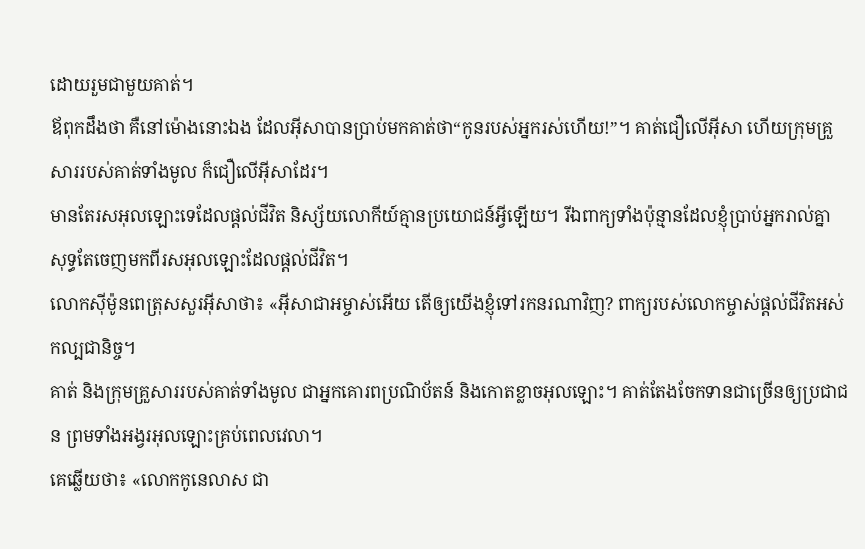ដោយរួមជាមួយគាត់។
ឪពុកដឹងថា គឺនៅម៉ោងនោះឯង ដែលអ៊ីសាបានប្រាប់មកគាត់ថា“កូនរបស់អ្នករស់ហើយ!”។ គាត់ជឿលើអ៊ីសា ហើយក្រុមគ្រួសាររបស់គាត់ទាំងមូល ក៏ជឿលើអ៊ីសាដែរ។
មានតែរសអុលឡោះទេដែលផ្ដល់ជីវិត និស្ស័យលោកីយ៍គ្មានប្រយោជន៍អ្វីឡើយ។ រីឯពាក្យទាំងប៉ុន្មានដែលខ្ញុំប្រាប់អ្នករាល់គ្នា សុទ្ធតែចេញមកពីរសអុលឡោះដែលផ្ដល់ជីវិត។
លោកស៊ីម៉ូនពេត្រុសសួរអ៊ីសាថា៖ «អ៊ីសាជាអម្ចាស់អើយ តើឲ្យយើងខ្ញុំទៅរកនរណាវិញ? ពាក្យរបស់លោកម្ចាស់ផ្ដល់ជីវិតអស់កល្បជានិច្ច។
គាត់ និងក្រុមគ្រួសាររបស់គាត់ទាំងមូល ជាអ្នកគោរពប្រណិប័តន៍ និងកោតខ្លាចអុលឡោះ។ គាត់តែងចែកទានជាច្រើនឲ្យប្រជាជន ព្រមទាំងអង្វរអុលឡោះគ្រប់ពេលវេលា។
គេឆ្លើយថា៖ «លោកកូនេលាស ជា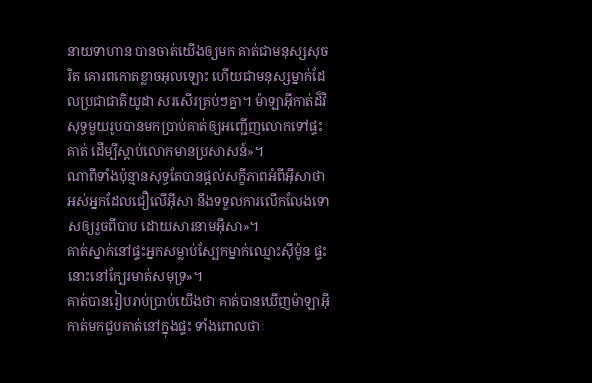នាយទាហាន បានចាត់យើងឲ្យមក គាត់ជាមនុស្សសុចរិត គោរពកោតខ្លាចអុលឡោះ ហើយជាមនុស្សម្នាក់ដែលប្រជាជាតិយូដា សរសើរគ្រប់ៗគ្នា។ ម៉ាឡាអ៊ីកាត់ដ៏វិសុទ្ធមួយរូបបានមកប្រាប់គាត់ឲ្យអញ្ជើញលោកទៅផ្ទះគាត់ ដើម្បីស្ដាប់លោកមានប្រសាសន៍»។
ណាពីទាំងប៉ុន្មានសុទ្ធតែបានផ្ដល់សក្ខីភាពអំពីអ៊ីសាថា អស់អ្នកដែលជឿលើអ៊ីសា នឹងទទួលការលើកលែងទោសឲ្យរួចពីបាប ដោយសារនាមអ៊ីសា»។
គាត់ស្នាក់នៅផ្ទះអ្នកសម្លាប់ស្បែកម្នាក់ឈ្មោះស៊ីម៉ូន ផ្ទះនោះនៅក្បែរមាត់សមុទ្រ»។
គាត់បានរៀបរាប់ប្រាប់យើងថា គាត់បានឃើញម៉ាឡាអ៊ីកាត់មកជួបគាត់នៅក្នុងផ្ទះ ទាំងពោលថាៈ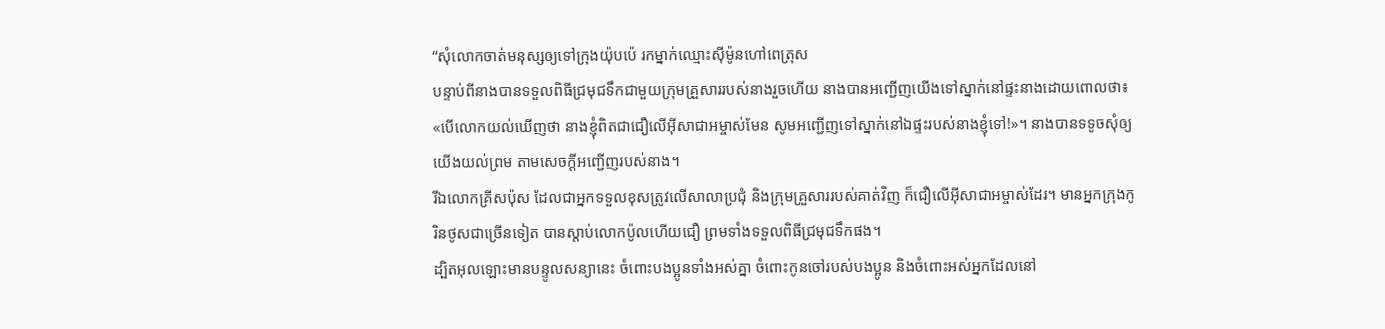“សុំលោកចាត់មនុស្សឲ្យទៅក្រុងយ៉ុបប៉េ រកម្នាក់ឈ្មោះស៊ីម៉ូនហៅពេត្រុស
បន្ទាប់ពីនាងបានទទួលពិធីជ្រមុជទឹកជាមួយក្រុមគ្រួសាររបស់នាងរួចហើយ នាងបានអញ្ជើញយើងទៅស្នាក់នៅផ្ទះនាងដោយពោលថា៖ «បើលោកយល់ឃើញថា នាងខ្ញុំពិតជាជឿលើអ៊ីសាជាអម្ចាស់មែន សូមអញ្ជើញទៅស្នាក់នៅឯផ្ទះរបស់នាងខ្ញុំទៅ!»។ នាងបានទទូចសុំឲ្យយើងយល់ព្រម តាមសេចក្ដីអញ្ជើញរបស់នាង។
រីឯលោកគ្រីសប៉ុស ដែលជាអ្នកទទួលខុសត្រូវលើសាលាប្រជុំ និងក្រុមគ្រួសាររបស់គាត់វិញ ក៏ជឿលើអ៊ីសាជាអម្ចាស់ដែរ។ មានអ្នកក្រុងកូរិនថូសជាច្រើនទៀត បានស្ដាប់លោកប៉ូលហើយជឿ ព្រមទាំងទទួលពិធីជ្រមុជទឹកផង។
ដ្បិតអុលឡោះមានបន្ទូលសន្យានេះ ចំពោះបងប្អូនទាំងអស់គ្នា ចំពោះកូនចៅរបស់បងប្អូន និងចំពោះអស់អ្នកដែលនៅ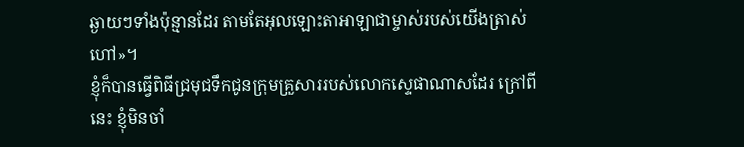ឆ្ងាយៗទាំងប៉ុន្មានដែរ តាមតែអុលឡោះតាអាឡាជាម្ចាស់របស់យើងត្រាស់ហៅ»។
ខ្ញុំក៏បានធ្វើពិធីជ្រមុជទឹកជូនក្រុមគ្រួសាររបស់លោកស្ទេផាណាសដែរ ក្រៅពីនេះ ខ្ញុំមិនចាំ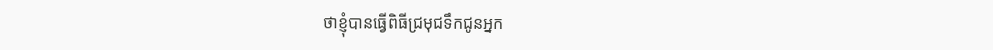ថាខ្ញុំបានធ្វើពិធីជ្រមុជទឹកជូនអ្នក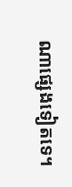ណាផ្សេងទៀតទេ។